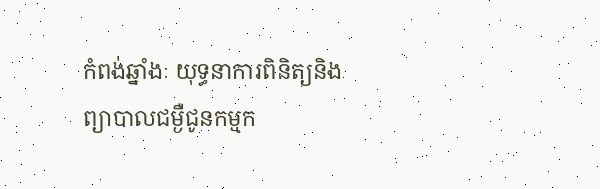កំពង់ឆ្នាំងៈ យុទ្ធនាការពិនិត្យនិងព្យាបាលជម្ងឺជូនកម្មក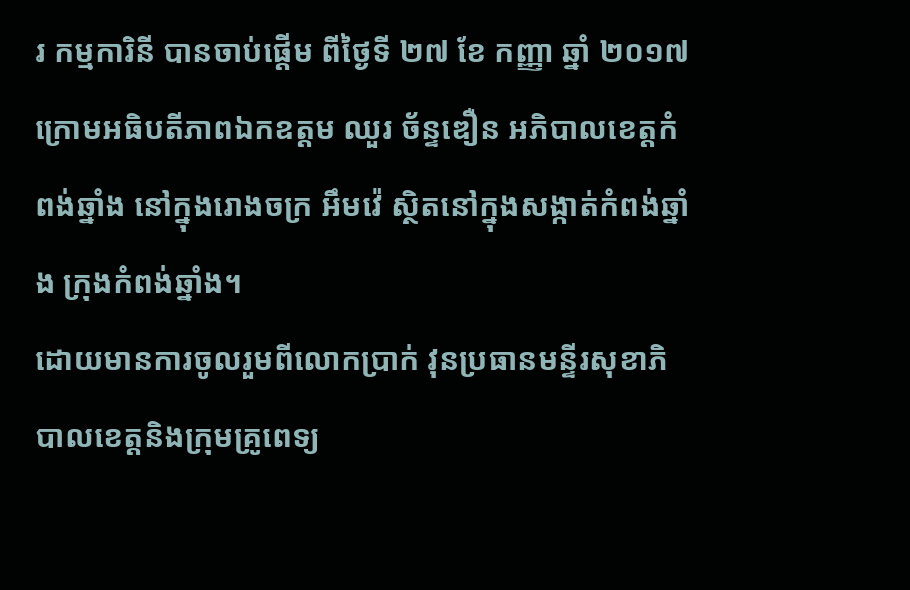រ កម្មការិនី បានចាប់ផ្តើម ពីថ្ងៃទី ២៧ ខែ កញ្ញា ឆ្នាំ ២០១៧ ក្រោមអធិបតីភាពឯកឧត្តម ឈួរ ច័ន្ទឌឿន អភិបាលខេត្តកំពង់ឆ្នាំង នៅក្នុងរោងចក្រ អឹមវ៉េ ស្ថិតនៅក្នុងសង្កាត់កំពង់ឆ្នាំង ក្រុងកំពង់ឆ្នាំង។
ដោយមានការចូលរួមពីលោកប្រាក់ វុនប្រធានមន្ទីរសុខាភិបាលខេត្តនិងក្រុមគ្រូពេទ្យ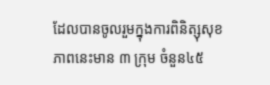ដែលបានចូលរួមក្នុងការពិនិត្សុសុខភាពនេះមាន ៣ ក្រុម ចំនួន៤៥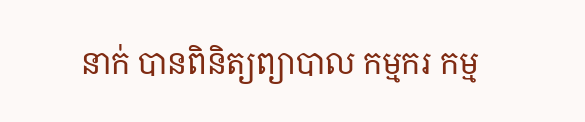នាក់ បានពិនិត្យព្យាបាល កម្មករ កម្ម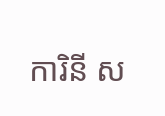ការិនី ស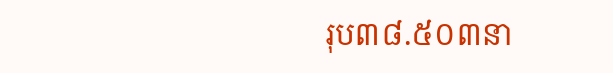រុប៣៨.៥០៣នា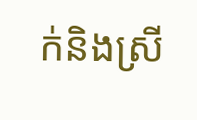ក់និងស្រី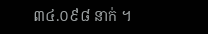៣៤.០៩៨ នាក់ ។